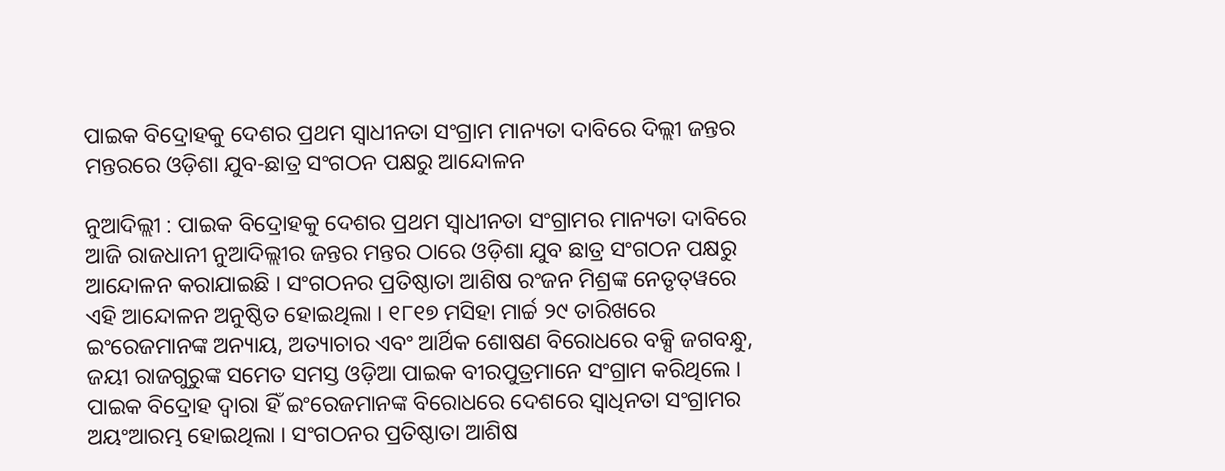ପାଇକ ବିଦ୍ରୋହକୁ ଦେଶର ପ୍ରଥମ ସ୍ୱାଧୀନତା ସଂଗ୍ରାମ ମାନ୍ୟତା ଦାବିରେ ଦିଲ୍ଲୀ ଜନ୍ତର ମନ୍ତରରେ ଓଡ଼ିଶା ଯୁବ-ଛାତ୍ର ସଂଗଠନ ପକ୍ଷରୁ ଆନ୍ଦୋଳନ

ନୁଆଦିଲ୍ଲୀ : ପାଇକ ବିଦ୍ରୋହକୁ ଦେଶର ପ୍ରଥମ ସ୍ୱାଧୀନତା ସଂଗ୍ରାମର ମାନ୍ୟତା ଦାବିରେ ଆଜି ରାଜଧାନୀ ନୁଆଦିଲ୍ଲୀର ଜନ୍ତର ମନ୍ତର ଠାରେ ଓଡ଼ିଶା ଯୁବ ଛାତ୍ର ସଂଗଠନ ପକ୍ଷରୁ ଆନ୍ଦୋଳନ କରାଯାଇଛି । ସଂଗଠନର ପ୍ରତିଷ୍ଠାତା ଆଶିଷ ରଂଜନ ମିଶ୍ରଙ୍କ ନେତୃତ୍‌ୱରେ ଏହି ଆନ୍ଦୋଳନ ଅନୁଷ୍ଠିତ ହୋଇଥିଲା । ୧୮୧୭ ମସିହା ମାର୍ଚ୍ଚ ୨୯ ତାରିଖରେ ଇଂରେଜମାନଙ୍କ ଅନ୍ୟାୟ, ଅତ୍ୟାଚାର ଏବଂ ଆର୍ଥିକ ଶୋଷଣ ବିରୋଧରେ ବକ୍ସି ଜଗବନ୍ଧୁ, ଜୟୀ ରାଜଗୁରୁଙ୍କ ସମେତ ସମସ୍ତ ଓଡ଼ିଆ ପାଇକ ବୀରପୁତ୍ରମାନେ ସଂଗ୍ରାମ କରିଥିଲେ । ପାଇକ ବିଦ୍ରୋହ ଦ୍ୱାରା ହିଁ ଇଂରେଜମାନଙ୍କ ବିରୋଧରେ ଦେଶରେ ସ୍ୱାଧିନତା ସଂଗ୍ରାମର ଅୟଂଆରମ୍ଭ ହୋଇଥିଲା । ସଂଗଠନର ପ୍ରତିଷ୍ଠାତା ଆଶିଷ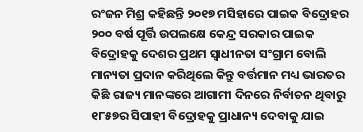ରଂଜନ ମିଶ୍ର କହିଛନ୍ତି ୨୦୧୭ ମସିହାରେ ପାଇକ ବିଦ୍ରୋହର ୨୦୦ ବର୍ଷ ପୂର୍ତ୍ତି ଉପଲକ୍ଷେ କେନ୍ଦ୍ର ସରକାର ପାଇକ ବିଦ୍ରୋହକୁ ଦେଶର ପ୍ରଥମ ସ୍ୱାଧୀନତା ସଂଗ୍ରାମ ବୋଲି ମାନ୍ୟତା ପ୍ରଦାନ କରିଥିଲେ କିନ୍ତୁ ବର୍ତ୍ତମାନ ମଧ୍ୟ ଭାରତର କିଛି ରାଜ୍ୟ ମାନଙ୍କରେ ଆଗାମୀ ଦିନରେ ନିର୍ବାଚନ ଥିବାରୁ ୧୮୫୭ର ସିପାହୀ ବିଦ୍ରୋହକୁ ପ୍ରାଧାନ୍ୟ ଦେବାକୁ ଯାଇ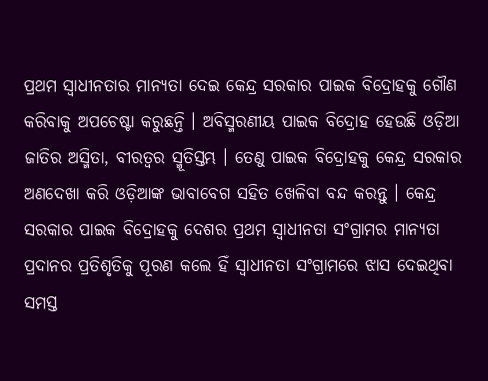ପ୍ରଥମ ସ୍ୱାଧୀନତାର ମାନ୍ୟତା ଦେଇ କେନ୍ଦ୍ର ସରକାର ପାଇକ ବିଦ୍ରୋହକୁ ଗୌଣ କରିବାକୁ ଅପଚେଷ୍ଟା କରୁଛନ୍ତି । ଅବିସ୍ମରଣୀୟ ପାଇକ ବିଦ୍ରୋହ ହେଉଛି ଓଡ଼ିଆ ଜାତିର ଅସ୍ମିତା, ବୀରତ୍ୱର ସ୍ମୂତିସ୍ତମ୍ଭ । ତେଣୁ ପାଇକ ବିଦ୍ରୋହକୁ କେନ୍ଦ୍ର ସରକାର ଅଣଦେଖା କରି ଓଡ଼ିଆଙ୍କ ଭାବାବେଗ ସହିତ ଖେଳିବା ବନ୍ଦ କରନ୍ତୁ । କେନ୍ଦ୍ର ସରକାର ପାଇକ ବିଦ୍ରୋହକୁ ଦେଶର ପ୍ରଥମ ସ୍ୱାଧୀନତା ସଂଗ୍ରାମର ମାନ୍ୟତା ପ୍ରଦାନର ପ୍ରତିଶୃତିକୁ ପୂରଣ କଲେ ହିଁ ସ୍ୱାଧୀନତା ସଂଗ୍ରାମରେ ଝାସ ଦେଇଥିବା ସମସ୍ତ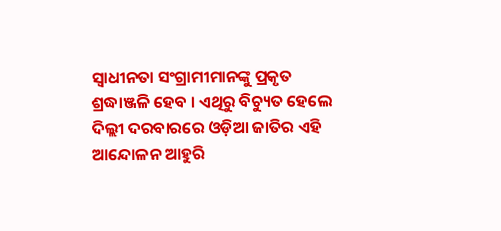ସ୍ୱାଧୀନତା ସଂଗ୍ରାମୀମାନଙ୍କୁ ପ୍ରକୃତ ଶ୍ରଦ୍ଧାଞ୍ଜଳି ହେବ । ଏଥିରୁ ବିଚ୍ୟୁତ ହେଲେ ଦିଲ୍ଲୀ ଦରବାରରେ ଓଡ଼ିଆ ଜାତିର ଏହି ଆନ୍ଦୋଳନ ଆହୁରି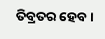ତିବ୍ରତର ହେବ ।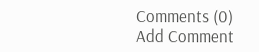Comments (0)
Add Comment